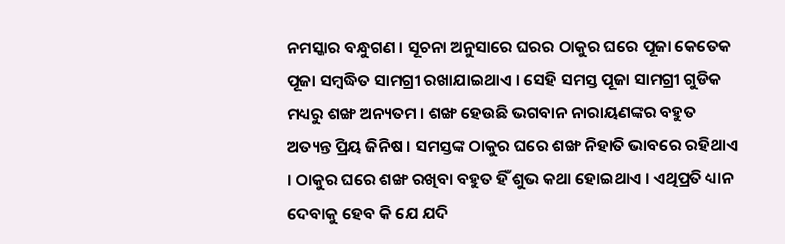ନମସ୍କାର ବନ୍ଧୁଗଣ । ସୂଚନା ଅନୁସାରେ ଘରର ଠାକୁର ଘରେ ପୂଜା କେତେକ ପୂଜା ସମ୍ବଦ୍ଧିତ ସାମଗ୍ରୀ ରଖାଯାଇଥାଏ । ସେହି ସମସ୍ତ ପୂଜା ସାମଗ୍ରୀ ଗୁଡିକ ମଧ୍ୟରୁ ଶଙ୍ଖ ଅନ୍ୟତମ । ଶଙ୍ଖ ହେଉଛି ଭଗବାନ ନାରାୟଣଙ୍କର ବହୁତ ଅତ୍ୟନ୍ତ ପ୍ରିୟ ଜିନିଷ । ସମସ୍ତଙ୍କ ଠାକୁର ଘରେ ଶଙ୍ଖ ନିହାତି ଭାବରେ ରହିଥାଏ । ଠାକୁର ଘରେ ଶଙ୍ଖ ରଖିବା ବହୁତ ହିଁ ଶୁଭ କଥା ହୋଇଥାଏ । ଏଥିପ୍ରତି ଧ୍ୟାନ ଦେବାକୁ ହେବ କି ଯେ ଯଦି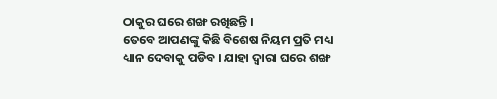ଠାକୁର ଘରେ ଶଙ୍ଖ ରଖିଛନ୍ତି ।
ତେବେ ଆପଣଙ୍କୁ କିଛି ବିଶେଷ ନିୟମ ପ୍ରତି ମଧ୍ୟ ଧ୍ୟାନ ଦେବାକୁ ପଡିବ । ଯାହା ଦ୍ଵାରା ଘରେ ଶଙ୍ଖ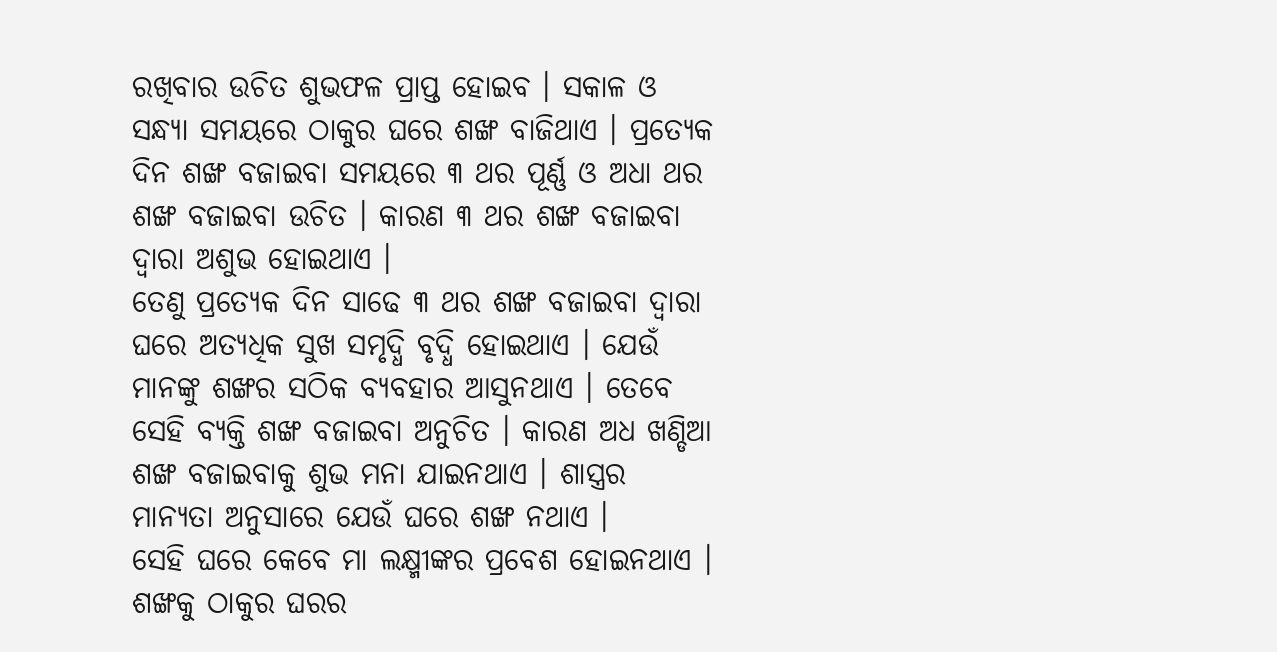ରଖିବାର ଉଚିତ ଶୁଭଫଳ ପ୍ରାପ୍ତ ହୋଇବ । ସକାଳ ଓ ସନ୍ଧ୍ଯା ସମୟରେ ଠାକୁର ଘରେ ଶଙ୍ଖ ବାଜିଥାଏ । ପ୍ରତ୍ଯେକ ଦିନ ଶଙ୍ଖ ବଜାଇବା ସମୟରେ ୩ ଥର ପୂର୍ଣ୍ଣ ଓ ଅଧା ଥର ଶଙ୍ଖ ବଜାଇବା ଉଚିତ । କାରଣ ୩ ଥର ଶଙ୍ଖ ବଜାଇବା ଦ୍ଵାରା ଅଶୁଭ ହୋଇଥାଏ ।
ତେଣୁ ପ୍ରତ୍ଯେକ ଦିନ ସାଢେ ୩ ଥର ଶଙ୍ଖ ବଜାଇବା ଦ୍ଵାରା ଘରେ ଅତ୍ୟଧିକ ସୁଖ ସମୃଦ୍ଧି ବୃଦ୍ଧି ହୋଇଥାଏ । ଯେଉଁ ମାନଙ୍କୁ ଶଙ୍ଖର ସଠିକ ବ୍ୟବହାର ଆସୁନଥାଏ । ତେବେ ସେହି ବ୍ୟକ୍ତି ଶଙ୍ଖ ବଜାଇବା ଅନୁଚିତ । କାରଣ ଅଧ ଖଣ୍ଡିଆ ଶଙ୍ଖ ବଜାଇବାକୁ ଶୁଭ ମନା ଯାଇନଥାଏ । ଶାସ୍ତ୍ରର ମାନ୍ୟତା ଅନୁସାରେ ଯେଉଁ ଘରେ ଶଙ୍ଖ ନଥାଏ ।
ସେହି ଘରେ କେବେ ମା ଲକ୍ଷ୍ମୀଙ୍କର ପ୍ରବେଶ ହୋଇନଥାଏ । ଶଙ୍ଖକୁ ଠାକୁର ଘରର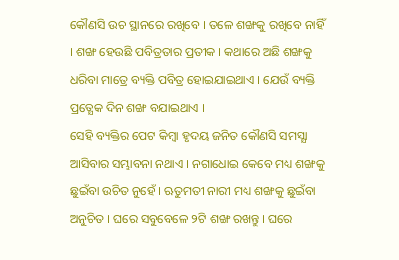କୌଣସି ଉଚ ସ୍ଥାନରେ ରଖିବେ । ତଳେ ଶଙ୍ଖକୁ ରଖିବେ ନାହିଁ । ଶଙ୍ଖ ହେଉଛି ପବିତ୍ରତାର ପ୍ରତୀକ । କଥାରେ ଅଛି ଶଙ୍ଖକୁ ଧରିବା ମାତ୍ରେ ବ୍ୟକ୍ତି ପବିତ୍ର ହୋଇଯାଇଥାଏ । ଯେଉଁ ବ୍ୟକ୍ତି ପ୍ରତ୍ଯେକ ଦିନ ଶଙ୍ଖ ବଯାଇଥାଏ ।
ସେହି ବ୍ୟକ୍ତିର ପେଟ କିମ୍ବା ହୃଦୟ ଜନିତ କୌଣସି ସମସ୍ଯା ଆସିବାର ସମ୍ଭାବନା ନଥାଏ । ନଗାଧୋଇ କେବେ ମଧ୍ୟ ଶଙ୍ଖକୁ ଛୁଇଁବା ଉଚିତ ନୁହେଁ । ଋତୁମତୀ ନାରୀ ମଧ୍ୟ ଶଙ୍ଖକୁ ଛୁଇଁବା ଅନୁଚିତ । ଘରେ ସବୁବେଳେ ୨ଟି ଶଙ୍ଖ ରଖନ୍ତୁ । ଘରେ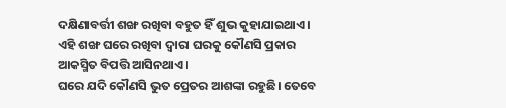ଦକ୍ଷିଣାବର୍ତ୍ତୀ ଶଙ୍ଖ ରଖିବା ବହୁତ ହିଁ ଶୁଭ କୁହାଯାଇଥାଏ । ଏହି ଶଙ୍ଖ ଘରେ ରଖିବା ଦ୍ଵାରା ଘରକୁ କୌଣସି ପ୍ରକାର ଆକସ୍ମିତ ବିପତ୍ତି ଆସିନଥାଏ ।
ଘରେ ଯଦି କୌଣସି ଭୁତ ପ୍ରେତର ଆଶଙ୍କା ରହୁଛି । ତେବେ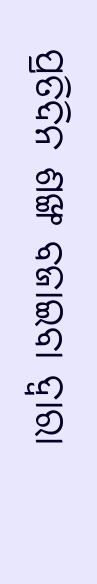ପ୍ରତିଦିନ ଶଙ୍ଖ ବଜାଇବା ଦ୍ଵାରା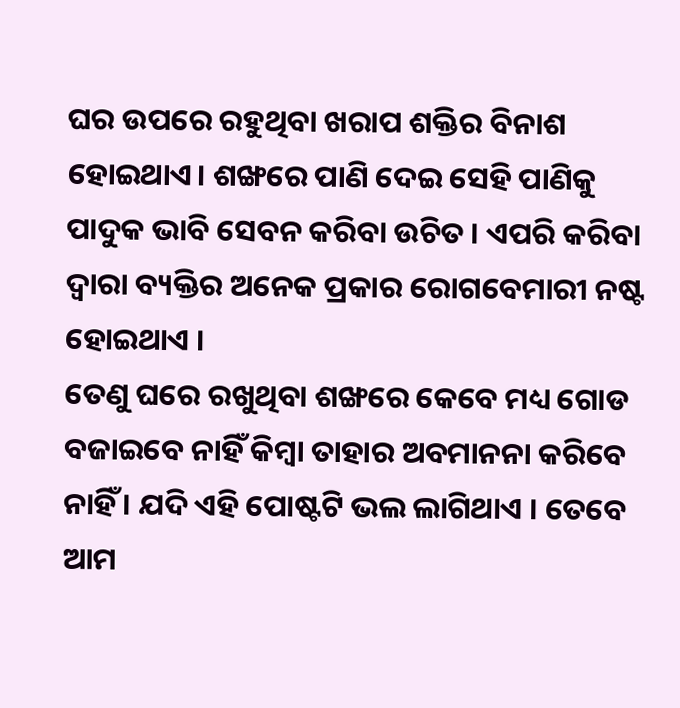ଘର ଉପରେ ରହୁଥିବା ଖରାପ ଶକ୍ତିର ବିନାଶ ହୋଇଥାଏ। ଶଙ୍ଖରେ ପାଣି ଦେଇ ସେହି ପାଣିକୁ ପାଦୁକ ଭାବି ସେବନ କରିବା ଉଚିତ । ଏପରି କରିବା ଦ୍ଵାରା ବ୍ୟକ୍ତିର ଅନେକ ପ୍ରକାର ରୋଗବେମାରୀ ନଷ୍ଟ ହୋଇଥାଏ ।
ତେଣୁ ଘରେ ରଖୁଥିବା ଶଙ୍ଖରେ କେବେ ମଧ୍ୟ ଗୋଡ ବଜାଇବେ ନାହିଁ କିମ୍ବା ତାହାର ଅବମାନନା କରିବେ ନାହିଁ । ଯଦି ଏହି ପୋଷ୍ଟଟି ଭଲ ଲାଗିଥାଏ । ତେବେ ଆମ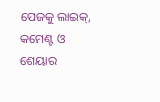ପେଜକୁ ଲାଇକ୍, କମେଣ୍ଟ ଓ ଶେୟାର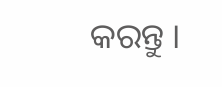କରନ୍ତୁ ।